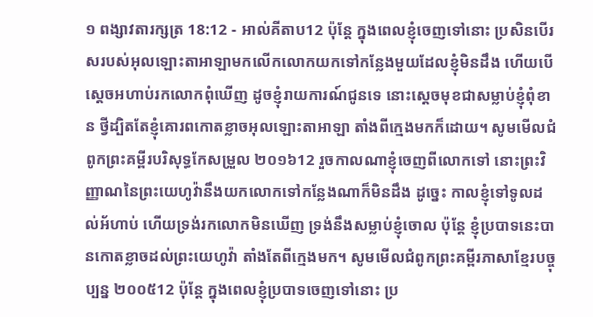១ ពង្សាវតារក្សត្រ 18:12 - អាល់គីតាប12 ប៉ុន្តែ ក្នុងពេលខ្ញុំចេញទៅនោះ ប្រសិនបើរសរបស់អុលឡោះតាអាឡាមកលើកលោកយកទៅកន្លែងមួយដែលខ្ញុំមិនដឹង ហើយបើស្តេចអហាប់រកលោកពុំឃើញ ដូចខ្ញុំរាយការណ៍ជូនទេ នោះស្តេចមុខជាសម្លាប់ខ្ញុំពុំខាន ថ្វីដ្បិតតែខ្ញុំគោរពកោតខ្លាចអុលឡោះតាអាឡា តាំងពីក្មេងមកក៏ដោយ។ សូមមើលជំពូកព្រះគម្ពីរបរិសុទ្ធកែសម្រួល ២០១៦12 រួចកាលណាខ្ញុំចេញពីលោកទៅ នោះព្រះវិញ្ញាណនៃព្រះយេហូវ៉ានឹងយកលោកទៅកន្លែងណាក៏មិនដឹង ដូច្នេះ កាលខ្ញុំទៅទូលដល់អ័ហាប់ ហើយទ្រង់រកលោកមិនឃើញ ទ្រង់នឹងសម្លាប់ខ្ញុំចោល ប៉ុន្តែ ខ្ញុំប្របាទនេះបានកោតខ្លាចដល់ព្រះយេហូវ៉ា តាំងតែពីក្មេងមក។ សូមមើលជំពូកព្រះគម្ពីរភាសាខ្មែរបច្ចុប្បន្ន ២០០៥12 ប៉ុន្តែ ក្នុងពេលខ្ញុំប្របាទចេញទៅនោះ ប្រ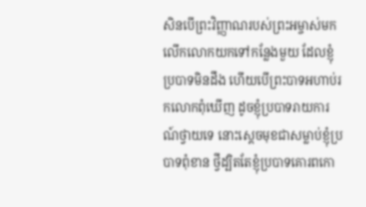សិនបើព្រះវិញ្ញាណរបស់ព្រះអម្ចាស់មកលើកលោកយកទៅកន្លែងមួយ ដែលខ្ញុំប្របាទមិនដឹង ហើយបើព្រះបាទអហាប់រកលោកពុំឃើញ ដូចខ្ញុំប្របាទរាយការណ៍ថ្វាយទេ នោះស្ដេចមុខជាសម្លាប់ខ្ញុំប្របាទពុំខាន ថ្វីដ្បិតតែខ្ញុំប្របាទគោរពកោ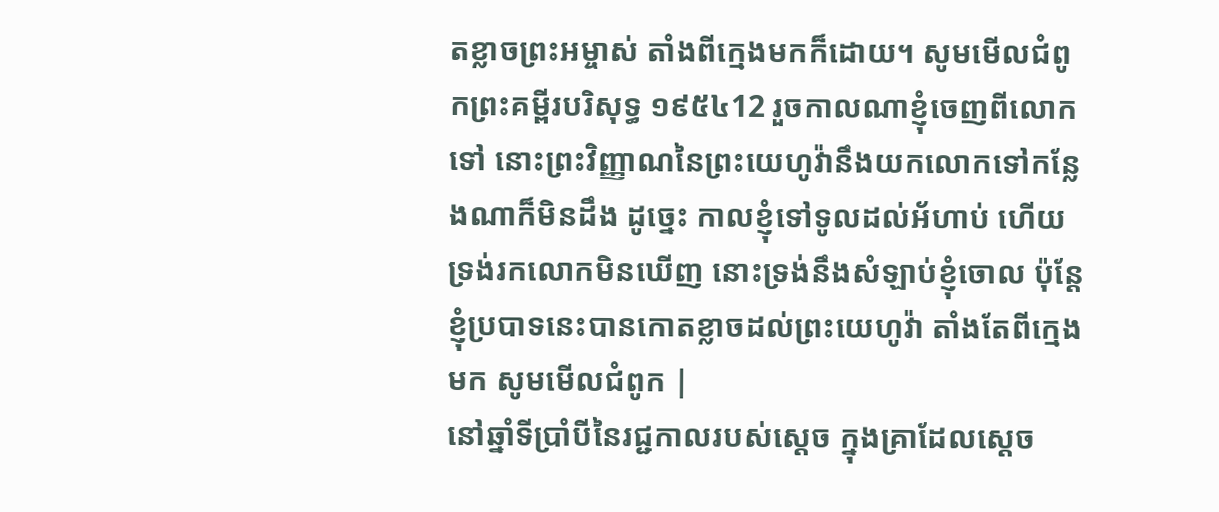តខ្លាចព្រះអម្ចាស់ តាំងពីក្មេងមកក៏ដោយ។ សូមមើលជំពូកព្រះគម្ពីរបរិសុទ្ធ ១៩៥៤12 រួចកាលណាខ្ញុំចេញពីលោកទៅ នោះព្រះវិញ្ញាណនៃព្រះយេហូវ៉ានឹងយកលោកទៅកន្លែងណាក៏មិនដឹង ដូច្នេះ កាលខ្ញុំទៅទូលដល់អ័ហាប់ ហើយទ្រង់រកលោកមិនឃើញ នោះទ្រង់នឹងសំឡាប់ខ្ញុំចោល ប៉ុន្តែខ្ញុំប្របាទនេះបានកោតខ្លាចដល់ព្រះយេហូវ៉ា តាំងតែពីក្មេងមក សូមមើលជំពូក |
នៅឆ្នាំទីប្រាំបីនៃរជ្ជកាលរបស់ស្តេច ក្នុងគ្រាដែលស្តេច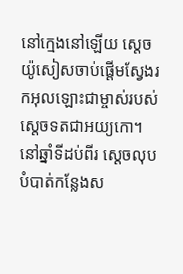នៅក្មេងនៅឡើយ ស្តេចយ៉ូសៀសចាប់ផ្តើមស្វែងរកអុលឡោះជាម្ចាស់របស់ស្តេចទតជាអយ្យកោ។ នៅឆ្នាំទីដប់ពីរ ស្តេចលុបបំបាត់កន្លែងស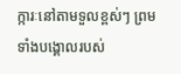ក្ការៈនៅតាមទួលខ្ពស់ៗ ព្រមទាំងបង្គោលរបស់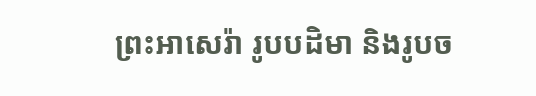ព្រះអាសេរ៉ា រូបបដិមា និងរូបច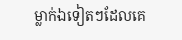ម្លាក់ឯទៀតៗដែលគេ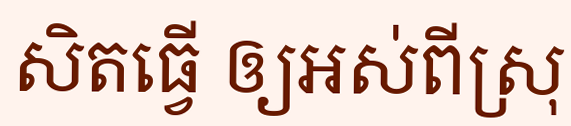សិតធ្វើ ឲ្យអស់ពីស្រុ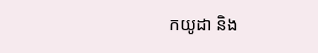កយូដា និង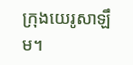ក្រុងយេរូសាឡឹម។